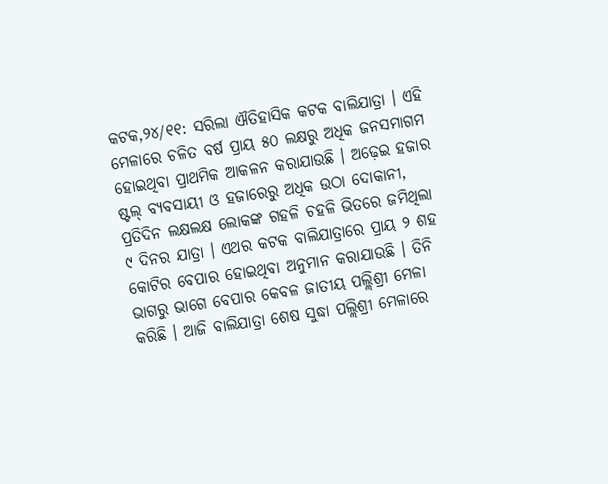କଟକ,୨୪/୧୧: ସରିଲା ଐତିହାସିକ କଟକ ବାଲିଯାତ୍ରା । ଏହି ମେଳାରେ ଚଳିତ ବର୍ଷ ପ୍ରାୟ ୫୦ ଲକ୍ଷରୁ ଅଧିକ ଜନସମାଗମ ହୋଇଥିବା ପ୍ରାଥମିକ ଆକଳନ କରାଯାଉଛି । ଅଢ଼େଇ ହଜାର ଷ୍ଟଲ୍ ବ୍ୟବସାୟୀ ଓ ହଜାରେରୁ ଅଧିକ ଉଠା ଦୋକାନୀ, ପ୍ରତିଦିନ ଲକ୍ଷଲକ୍ଷ ଲୋକଙ୍କ ଗହଳି ଚହଳି ଭିତରେ ଜମିଥିଲା ୯ ଦିନର ଯାତ୍ରା । ଏଥର କଟକ ବାଲିଯାତ୍ରାରେ ପ୍ରାୟ ୨ ଶହ କୋଟିର ବେପାର ହୋଇଥିବା ଅନୁମାନ କରାଯାଉଛି । ତିନି ଭାଗରୁ ଭାଗେ ବେପାର କେବଳ ଜାତୀୟ ପଲ୍ଲିଶ୍ରୀ ମେଳା କରିଛି । ଆଜି ବାଲିଯାତ୍ରା ଶେଷ ସୁଦ୍ଧା ପଲ୍ଲିଶ୍ରୀ ମେଳାରେ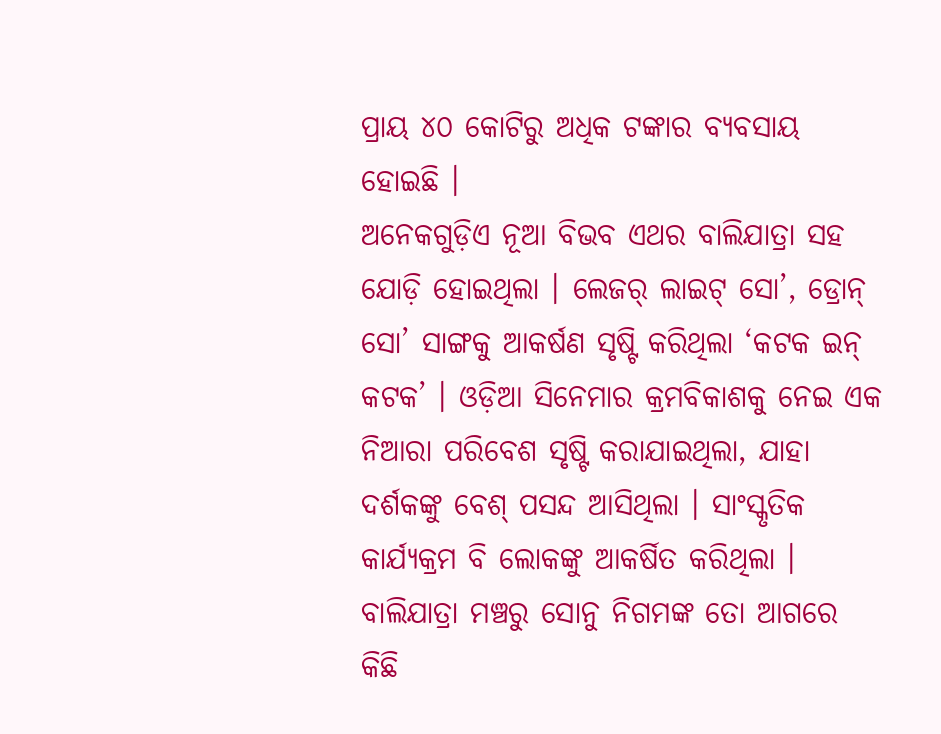ପ୍ରାୟ ୪୦ କୋଟିରୁ ଅଧିକ ଟଙ୍କାର ବ୍ୟବସାୟ ହୋଇଛି ।
ଅନେକଗୁଡ଼ିଏ ନୂଆ ବିଭବ ଏଥର ବାଲିଯାତ୍ରା ସହ ଯୋଡ଼ି ହୋଇଥିଲା । ଲେଜର୍ ଲାଇଟ୍ ସୋ’, ଡ୍ରୋନ୍ ସୋ’ ସାଙ୍ଗକୁ ଆକର୍ଷଣ ସୃଷ୍ଟି କରିଥିଲା ‘କଟକ ଇନ୍ କଟକ’ । ଓଡ଼ିଆ ସିନେମାର କ୍ରମବିକାଶକୁ ନେଇ ଏକ ନିଆରା ପରିବେଶ ସୃଷ୍ଟି କରାଯାଇଥିଲା, ଯାହା ଦର୍ଶକଙ୍କୁ ବେଶ୍ ପସନ୍ଦ ଆସିଥିଲା । ସାଂସ୍କୃତିକ କାର୍ଯ୍ୟକ୍ରମ ବି ଲୋକଙ୍କୁ ଆକର୍ଷିତ କରିଥିଲା । ବାଲିଯାତ୍ରା ମଞ୍ଚରୁ ସୋନୁ ନିଗମଙ୍କ ତୋ ଆଗରେ କିଛି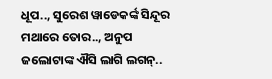ଧୂପ.., ସୁରେଶ ୱାଡେକର୍ଙ୍କ ସିନ୍ଦୂର ମଥାରେ ତୋର.., ଅନୁପ ଜଲୋଟାଙ୍କ ଐସି ଲାଗି ଲଗନ୍..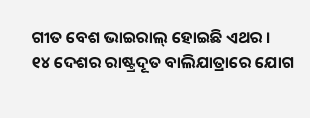ଗୀତ ବେଶ ଭାଇରାଲ୍ ହୋଇଛି ଏଥର ।
୧୪ ଦେଶର ରାଷ୍ଟ୍ରଦୂତ ବାଲିଯାତ୍ରାରେ ଯୋଗ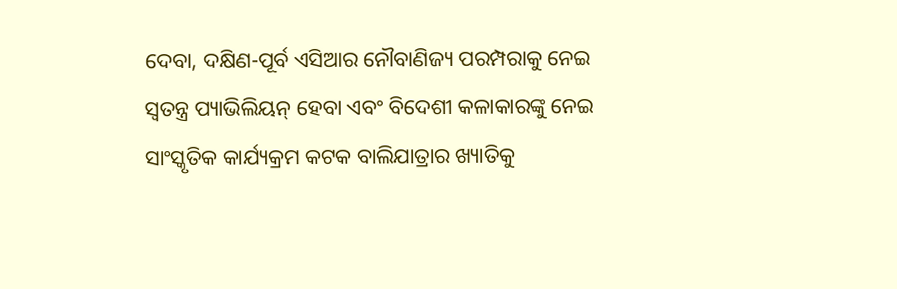ଦେବା, ଦକ୍ଷିଣ-ପୂର୍ବ ଏସିଆର ନୌବାଣିଜ୍ୟ ପରମ୍ପରାକୁ ନେଇ ସ୍ୱତନ୍ତ୍ର ପ୍ୟାଭିଲିୟନ୍ ହେବା ଏବଂ ବିଦେଶୀ କଳାକାରଙ୍କୁ ନେଇ ସାଂସ୍କୃତିକ କାର୍ଯ୍ୟକ୍ରମ କଟକ ବାଲିଯାତ୍ରାର ଖ୍ୟାତିକୁ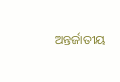ଅନ୍ତର୍ଜାତୀୟ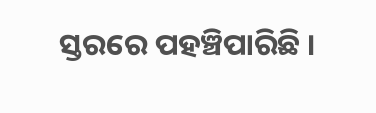ସ୍ତରରେ ପହଞ୍ଚିପାରିଛି ।